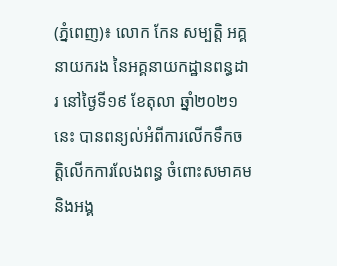(ភ្នំពេញ)៖ លោក កែន សម្បត្តិ អគ្គនាយករង នៃអគ្គនាយកដ្ឋានពន្ធដារ នៅថ្ងៃទី១៩ ខែតុលា ឆ្នាំ២០២១នេះ បានពន្យល់អំពីការលើកទឹកចត្តិលើកការលែងពន្ធ ចំពោះសមាគម និងអង្គ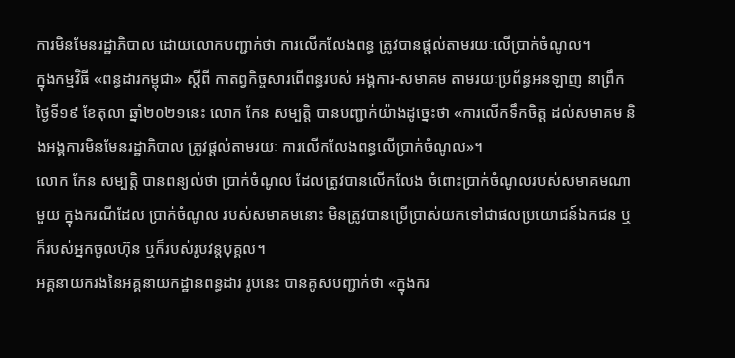ការមិនមែនរដ្ឋាភិបាល ដោយលោកបញ្ជាក់ថា ការលើកលែងពន្ធ ត្រូវបានផ្ដល់តាមរយៈលើប្រាក់ចំណូល។
ក្នុងកម្មវិធី «ពន្ធដារកម្ពុជា» ស្តីពី កាតព្វកិច្ចសារពើពន្ធរបស់ អង្គការ-សមាគម តាមរយៈប្រព័ន្ធអនឡាញ នាព្រឹកថ្ងៃទី១៩ ខែតុលា ឆ្នាំ២០២១នេះ លោក កែន សម្បត្តិ បានបញ្ជាក់យ៉ាងដូច្នេះថា «ការលើកទឹកចិត្ដ ដល់សមាគម និងអង្គការមិនមែនរដ្ឋាភិបាល ត្រូវផ្ដល់តាមរយៈ ការលើកលែងពន្ធលើប្រាក់ចំណូល»។
លោក កែន សម្បត្តិ បានពន្យល់ថា ប្រាក់ចំណូល ដែលត្រូវបានលើកលែង ចំពោះប្រាក់ចំណូលរបស់សមាគមណាមួយ ក្នុងករណីដែល ប្រាក់ចំណូល របស់សមាគមនោះ មិនត្រូវបានប្រើប្រាស់យកទៅជាផលប្រយោជន៍ឯកជន ឬក៏របស់អ្នកចូលហ៊ុន ឬក៏របស់រូបវន្ដបុគ្គល។
អគ្គនាយករងនៃអគ្គនាយកដ្ឋានពន្ធដារ រូបនេះ បានគូសបញ្ជាក់ថា «ក្នុងករ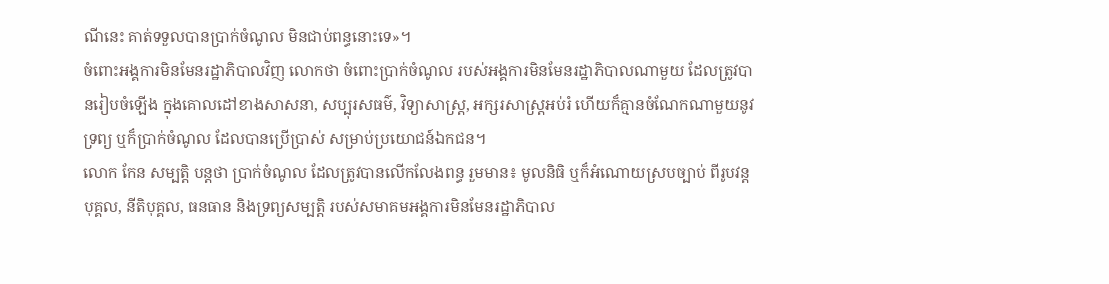ណីនេះ គាត់ទទួលបានប្រាក់ចំណូល មិនជាប់ពន្ធនោះទេ»។
ចំពោះអង្គការមិនមែនរដ្ឋាភិបាលវិញ លោកថា ចំពោះប្រាក់ចំណូល របស់អង្គការមិនមែនរដ្ឋាភិបាលណាមួយ ដែលត្រូវបានរៀបចំឡើង ក្នុងគោលដៅខាងសាសនា, សប្បុរសធម៌, វិទ្យាសាស្ដ្រ, អក្សរសាស្ដ្រអប់រំ ហើយក៏គ្មានចំណែកណាមួយនូវទ្រព្យ ឬក៏ប្រាក់ចំណូល ដែលបានប្រើប្រាស់ សម្រាប់ប្រយោជន៍ឯកជន។
លោក កែន សម្បត្តិ បន្ដថា ប្រាក់ចំណូល ដែលត្រូវបានលើកលែងពន្ធ រួមមាន៖ មូលនិធិ ឬក៏អំណោយស្របច្បាប់ ពីរូបវន្ដបុគ្គល, នីតិបុគ្គល, ធនធាន និងទ្រព្យសម្បត្ដិ របស់សមាគមអង្គការមិនមែនរដ្ឋាភិបាល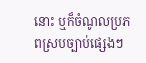នោះ ឬក៏ចំណូលប្រភពស្របច្បាប់ផ្សេងៗ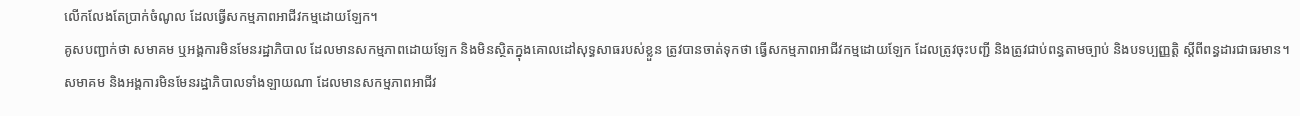លើកលែងតែប្រាក់ចំណូល ដែលធ្វើសកម្មភាពអាជីវកម្មដោយឡែក។
គូសបញ្ជាក់ថា សមាគម ឬអង្គការមិនមែនរដ្ឋាភិបាល ដែលមានសកម្មភាពដោយឡែក និងមិនស្ថិតក្នុងគោលដៅសុទ្ធសាធរបស់ខ្លួន ត្រូវបានចាត់ទុកថា ធ្វើសកម្មភាពអាជីវកម្មដោយឡែក ដែលត្រូវចុះបញ្ជី និងត្រូវជាប់ពន្ធតាមច្បាប់ និងបទប្បញ្ញត្តិ ស្តីពីពន្ធដារជាធរមាន។
សមាគម និងអង្គការមិនមែនរដ្ឋាភិបាលទាំងឡាយណា ដែលមានសកម្មភាពអាជីវ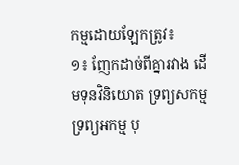កម្មដោយឡែកត្រូវ៖
១៖ ញែកដាច់ពីគ្នារវាង ដើមទុនវិនិយោត ទ្រព្យសកម្ម ទ្រព្យអកម្ម បុ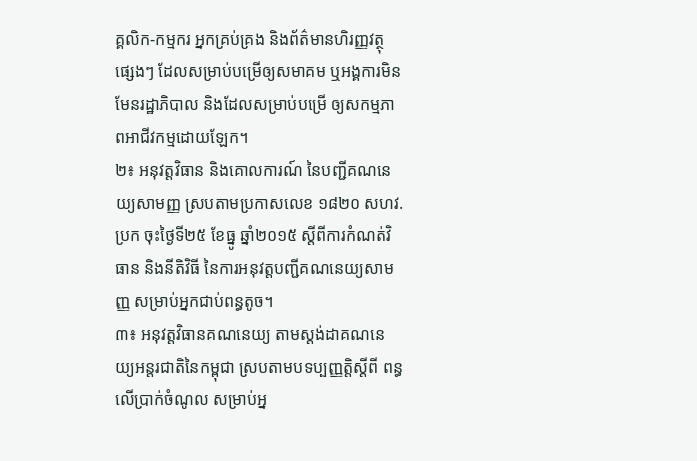គ្គលិក-កម្មករ អ្នកគ្រប់គ្រង និងព័ត៌មានហិរញ្ញវត្ថុផ្សេងៗ ដែលសម្រាប់បម្រើឲ្យសមាគម ឬអង្គការមិនមែនរដ្ឋាភិបាល និងដែលសម្រាប់បម្រើ ឲ្យសកម្មភាពអាជីវកម្មដោយឡែក។
២៖ អនុវត្តវិធាន និងគោលការណ៍ នៃបញ្ជីគណនេយ្យសាមញ្ញ ស្របតាមប្រកាសលេខ ១៨២០ សហវ.ប្រក ចុះថ្ងៃទី២៥ ខែធ្នូ ឆ្នាំ២០១៥ ស្តីពីការកំណត់វិធាន និងនីតិវិធី នៃការអនុវត្តបញ្ជីគណនេយ្យសាមញ្ញ សម្រាប់អ្នកជាប់ពន្ធតូច។
៣៖ អនុវត្តវិធានគណនេយ្យ តាមស្តង់ដាគណនេយ្យអន្តរជាតិនៃកម្ពុជា ស្របតាមបទប្បញ្ញត្តិស្តីពី ពន្ធលើប្រាក់ចំណូល សម្រាប់អ្ន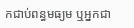កជាប់ពន្ធមធ្យម ឬអ្នកជា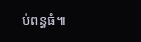ប់ពន្ធធំ៕